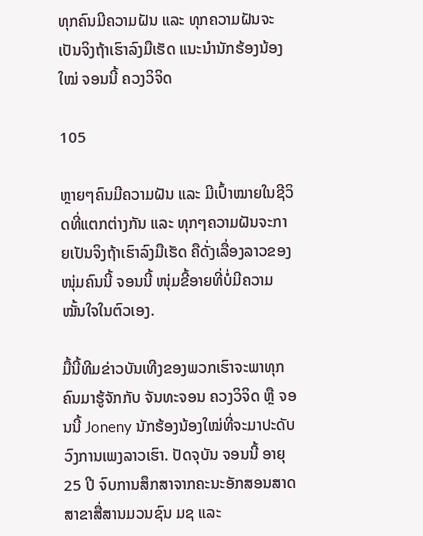ທຸກຄົນມີຄວາມຝັນ ແລະ ທຸກຄວາມຝັນຈະເປັນຈິງຖ້າເຮົາລົງມືເຮັດ ແນະນໍານັກຮ້ອງນ້ອງໃໝ່ ຈອນນີ້ ຄວງວິຈິດ

105

ຫຼາຍໆຄົນມີຄວາມຝັນ ແລະ ມີເປົ້າໝາຍໃນຊີວິດທີ່ແຕກຕ່າງກັນ ແລະ ທຸກໆຄວາມຝັນຈະກາຍເປັນຈິງຖ້າເຮົາລົງມືເຮັດ ຄືດັ່ງເລື່ອງລາວຂອງໜຸ່ມຄົນນີ້ ຈອນນີ້ ໜຸ່ມຂີ້ອາຍທີ່ບໍ່ມີຄວາມໝັ້ນໃຈໃນຕົວເອງ.

ມື້ນີ້ທີມຂ່າວບັນເທີງຂອງພວກເຮົາຈະພາທຸກຄົນມາຮູ້ຈັກກັບ ຈັນທະຈອນ ຄວງວິຈິດ ຫຼື ຈອນນີ້ Joneny ນັກຮ້ອງນ້ອງໃໝ່ທີ່ຈະມາປະດັບວົງການເພງລາວເຮົາ. ປັດຈຸບັນ ຈອນນີ້ ອາຍຸ 25 ປີ ຈົບການສຶກສາຈາກຄະນະອັກສອນສາດ ສາຂາສື່ສານມວນຊົນ ມຊ ແລະ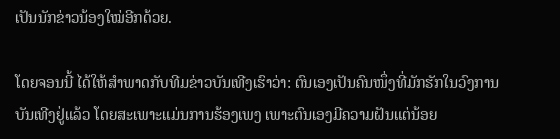ເປັນນັກຂ່າວນ້ອງໃໝ່ອີກດ້ວຍ.

ໂດຍຈອນນີ້ ໄດ້ໃຫ້ສໍາພາດກັບທີມຂ່າວບັນເທີງເຮົາວ່າ: ຕົນເອງເປັນຄົນໜຶ່ງທີ່ມັກຮັກໃນວົງການບັນເທີງຢູ່ແລ້ວ ໂດຍສະເພາະແມ່ນການຮ້ອງເພງ ເພາະຕົນເອງມີຄວາມຝັນແຕ່ນ້ອຍ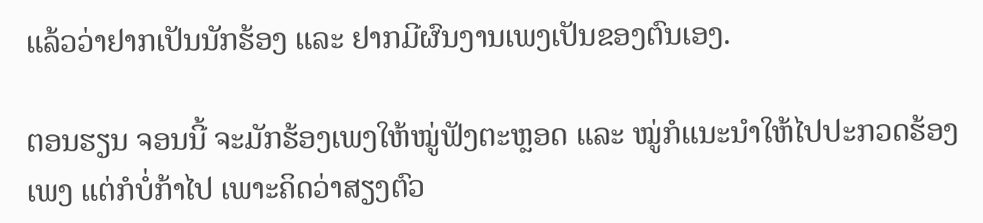ແລ້ວວ່າຢາກເປັນນັກຮ້ອງ ແລະ ຢາກມີຜົນງານເພງເປັນຂອງຕົນເອງ.

ຕອນຮຽນ ຈອນນີ້ ຈະມັກຮ້ອງເພງໃຫ້ໝູ່ຟັງຕະຫຼອດ ແລະ ໝູ່ກໍແນະນໍາໃຫ້ໄປປະກວດຮ້ອງເພງ ແຕ່ກໍບໍ່ກ້າໄປ ເພາະຄິດວ່າສຽງຕົວ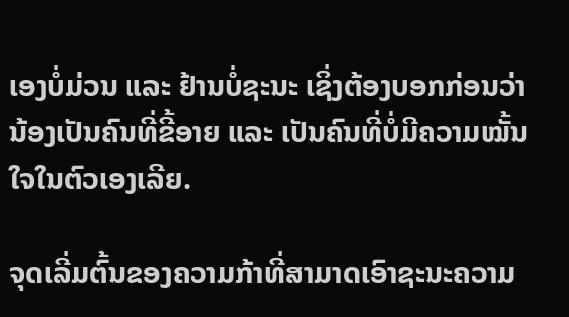ເອງບໍ່ມ່ວນ ແລະ ຢ້ານບໍ່ຊະນະ ເຊິ່ງຕ້ອງບອກກ່ອນວ່ານ້ອງເປັນຄົນທີ່ຂີ້ອາຍ ແລະ ເປັນຄົນທີ່ບໍ່ມີຄວາມໝັ້ນໃຈໃນຕົວເອງເລີຍ.

ຈຸດເລີ່ມຕົ້ນຂອງຄວາມກ້າທີ່ສາມາດເອົາຊະນະຄວາມ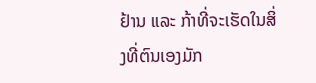ຢ້ານ ແລະ ກ້າທີ່ຈະເຮັດໃນສິ່ງທີ່ຕົນເອງມັກ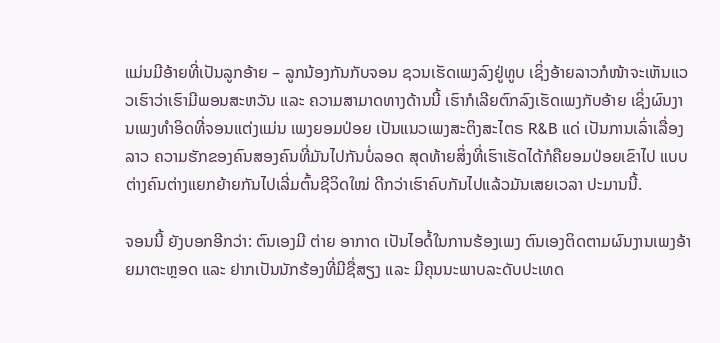ແມ່ນມີອ້າຍທີ່ເປັນລູກອ້າຍ – ລູກນ້ອງກັນກັບຈອນ ຊວນເຮັດເພງລົງຢູ່ທູບ ເຊິ່ງອ້າຍລາວກໍໜ້າຈະເຫັນແວວເຮົາວ່າເຮົາມີພອນສະຫວັນ ແລະ ຄວາມສາມາດທາງດ້ານນີ້ ເຮົາກໍເລີຍຕົກລົງເຮັດເພງກັບອ້າຍ ເຊິ່ງຜົນງານເພງທຳອິດທີ່ຈອນແຕ່ງແມ່ນ ເພງຍອມປ່ອຍ ເປັນແນວເພງສະຕິງສະໄຕຣ R&B ແດ່ ເປັນການເລົ່າເລື່ອງລາວ ຄວາມຮັກຂອງຄົນສອງຄົນທີ່ມັນໄປກັນບໍ່ລອດ ສຸດທ້າຍສິ່ງທີ່ເຮົາເຮັດໄດ້ກໍຄືຍອມປ່ອຍເຂົາໄປ ແບບຕ່າງຄົນຕ່າງແຍກຍ້າຍກັນໄປເລີ່ມຕົ້ນຊີວິດໃໝ່ ດີກວ່າເຮົາຄົບກັນໄປແລ້ວມັນເສຍເວລາ ປະມານນີ້.

ຈອນນີ້ ຍັງບອກອີກວ່າ: ຕົນເອງມີ ຕ່າຍ ອາກາດ ເປັນໄອດໍ້ໃນການຮ້ອງເພງ ຕົນເອງຕິດຕາມຜົນງານເພງອ້າຍມາຕະຫຼອດ ແລະ ຢາກເປັນນັກຮ້ອງທີ່ມີຊື່ສຽງ ແລະ ມີຄຸນນະພາບລະດັບປະເທດ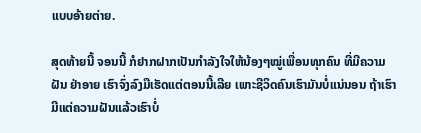ແບບອ້າຍຕ່າຍ.

ສຸດທ້າຍນີ້ ຈອນນີ້ ກໍຢາກຝາກເປັນກຳລັງໃຈໃຫ້ນ້ອງໆໝູ່ເພື່ອນທຸກຄົນ ທີ່ມີຄວາມຝັນ ຢ່າອາຍ ເຮົາຈົ່ງລົງມືເຮັດແຕ່ຕອນນີ້ເລີຍ ເພາະຊີວິດຄົນເຮົາມັນບໍ່ແນ່ນອນ ຖ້າເຮົາມີແຕ່ຄວາມຝັນແລ້ວເຮົາບໍ່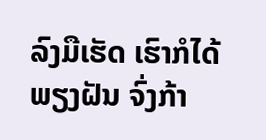ລົງມືເຮັດ ເຮົາກໍໄດ້ພຽງຝັນ ຈົ່ງກ້າ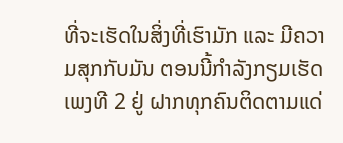ທີ່ຈະເຮັດໃນສິ່ງທີ່ເຮົາມັກ ແລະ ມີຄວາມສຸກກັບມັນ ຕອນນີ້ກຳລັງກຽມເຮັດເພງທີ 2 ຢູ່ ຝາກທຸກຄົນຕິດຕາມແດ່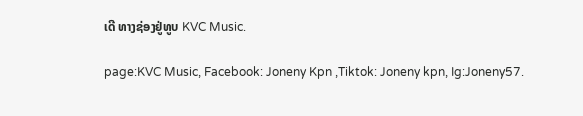ເດີ ທາງຊ່ອງຢູ່ທູບ KVC Music.

page:KVC Music, Facebook: Joneny Kpn ,Tiktok: Joneny kpn, Ig:Joneny57.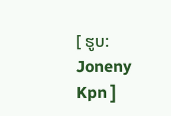[ ຮູບ: Joneny Kpn ]